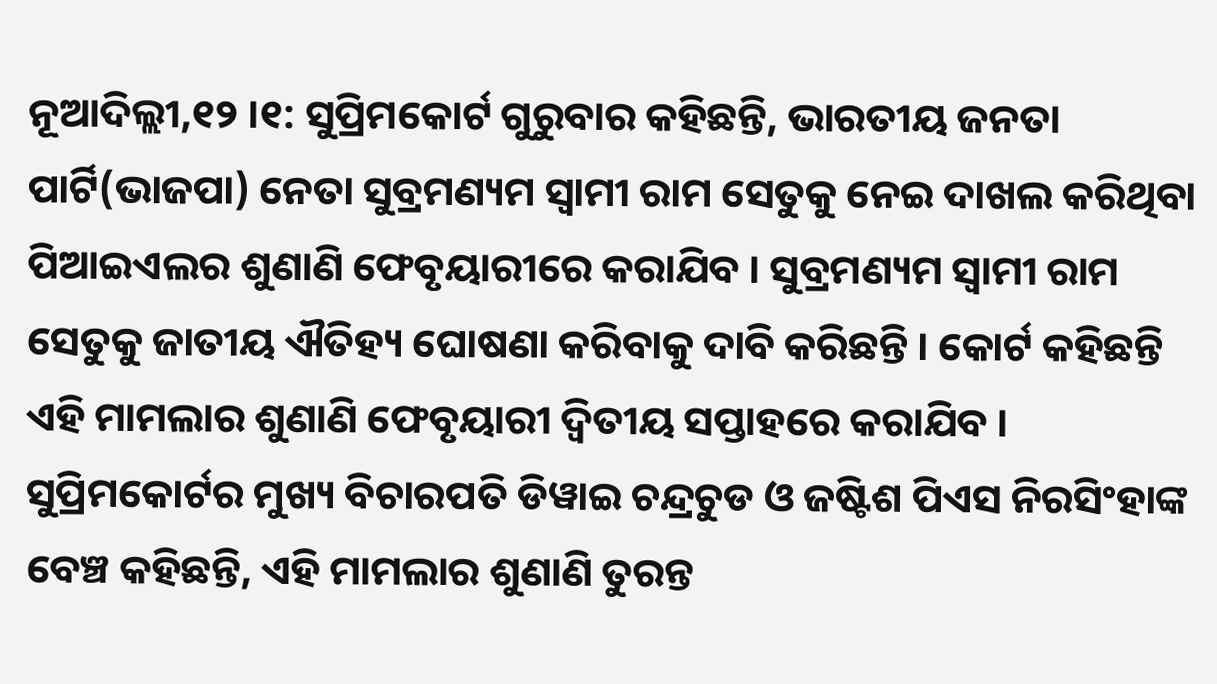ନୂଆଦିଲ୍ଲୀ,୧୨ ।୧: ସୁପ୍ରିମକୋର୍ଟ ଗୁରୁବାର କହିଛନ୍ତି, ଭାରତୀୟ ଜନତା ପାର୍ଟି(ଭାଜପା) ନେତା ସୁବ୍ରମଣ୍ୟମ ସ୍ୱାମୀ ରାମ ସେତୁକୁ ନେଇ ଦାଖଲ କରିଥିବା ପିଆଇଏଲର ଶୁଣାଣି ଫେବୃୟାରୀରେ କରାଯିବ । ସୁବ୍ରମଣ୍ୟମ ସ୍ୱାମୀ ରାମ ସେତୁକୁ ଜାତୀୟ ଐତିହ୍ୟ ଘୋଷଣା କରିବାକୁ ଦାବି କରିଛନ୍ତି । କୋର୍ଟ କହିଛନ୍ତି ଏହି ମାମଲାର ଶୁଣାଣି ଫେବୃୟାରୀ ଦ୍ୱିତୀୟ ସପ୍ତାହରେ କରାଯିବ ।
ସୁପ୍ରିମକୋର୍ଟର ମୁଖ୍ୟ ବିଚାରପତି ଡିୱାଇ ଚନ୍ଦ୍ରଚୁଡ ଓ ଜଷ୍ଟିଶ ପିଏସ ନିରସିଂହାଙ୍କ ବେଞ୍ଚ କହିଛନ୍ତି, ଏହି ମାମଲାର ଶୁଣାଣି ତୁରନ୍ତ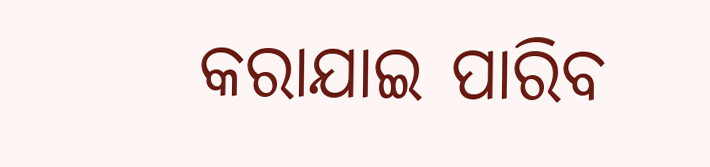କରାଯାଇ ପାରିବ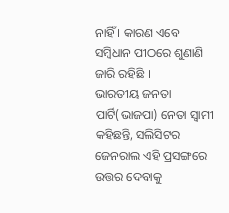ନାହିଁ । କାରଣ ଏବେ ସମ୍ବିଧାନ ପୀଠରେ ଶୁଣାଣି ଜାରି ରହିଛି ।
ଭାରତୀୟ ଜନତା ପାର୍ଟି(ଭାଜପା) ନେତା ସ୍ୱାମୀ କହିଛନ୍ତି, ସଲିସିଟର ଜେନରାଲ ଏହି ପ୍ରସଙ୍ଗରେ ଉତ୍ତର ଦେବାକୁ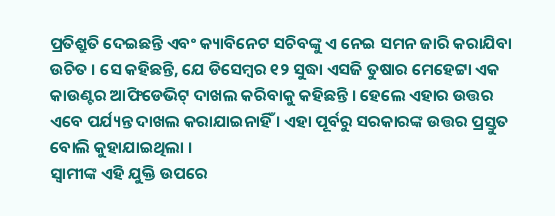ପ୍ରତିଶ୍ରୁତି ଦେଇଛନ୍ତି ଏବଂ କ୍ୟାବିନେଟ ସଚିବଙ୍କୁ ଏ ନେଇ ସମନ ଜାରି କରାଯିବା ଉଚିତ । ସେ କହିଛନ୍ତି, ଯେ ଡିସେମ୍ବର ୧୨ ସୁଦ୍ଧା ଏସଜି ତୁଷାର ମେହେଟ୍ଟା ଏକ କାଉଣ୍ଟର ଆଫିଡେଭିଟ୍ ଦାଖଲ କରିବାକୁ କହିଛନ୍ତି । ହେଲେ ଏହାର ଉତ୍ତର ଏବେ ପର୍ଯ୍ୟନ୍ତ ଦାଖଲ କରାଯାଇନାହିଁ । ଏହା ପୂର୍ବରୁ ସରକାରଙ୍କ ଉତ୍ତର ପ୍ରସ୍ତୁତ ବୋଲି କୁହାଯାଇଥିଲା ।
ସ୍ୱାମୀଙ୍କ ଏହି ଯୁକ୍ତି ଉପରେ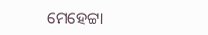ମେହେଟ୍ଟା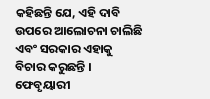କହିଛନ୍ତି ଯେ, ଏହି ଦାବି ଉପରେ ଆଲୋଚନା ଚାଲିଛି ଏବଂ ସରକାର ଏହାକୁ ବିଚାର କରୁଛନ୍ତି । ଫେବୃୟାରୀ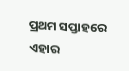ପ୍ରଥମ ସପ୍ତାହରେ ଏହାର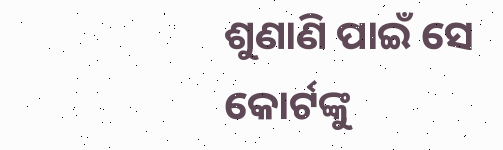ଶୁଣାଣି ପାଇଁ ସେ କୋର୍ଟଙ୍କୁ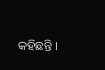କହିଛନ୍ତି ।